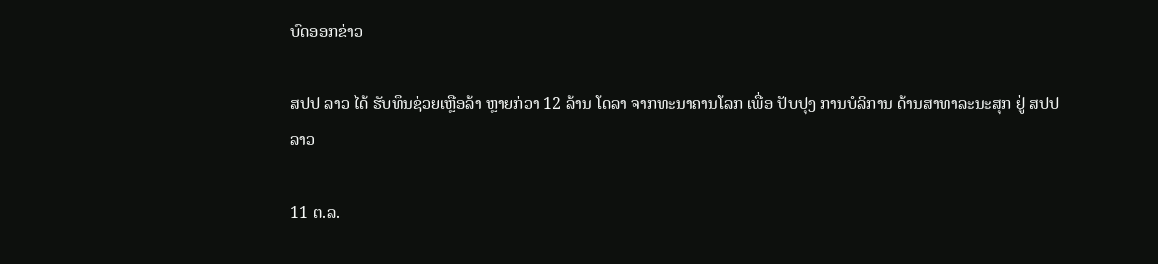ບົດອອກຂ່າວ

ສປປ ລາວ ໄດ້ ຮັບທຶນຊ່ວຍເຫຼືອລ້າ ຫຼາຍກ່ວາ 12 ລ້ານ ໂດລາ ຈາກທະນາຄານໂລກ ເພື່ອ ປັບປຸງ ການບໍລິການ ດ້ານສາທາລະນະສຸກ ຢູ່ ສປປ ລາວ

11 ຕ.ລ.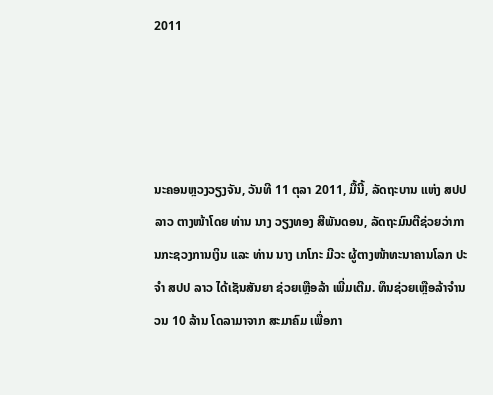2011




ນະຄອນຫຼວງວຽງຈັນ, ວັນທີ 11 ຕຸລາ 2011, ມື້ນີ້, ລັດຖະບານ ແຫ່ງ ສປປ ລາວ ຕາງໜ້າໂດຍ ທ່ານ ນາງ ວຽງທອງ ສີພັນດອນ, ລັດຖະມົນຕີຊ່ວຍວ່າການກະຊວງການເງິນ ແລະ ທ່ານ ນາງ ເກໂກະ ມີວະ ຜູ້ຕາງໜ້າທະນາຄານໂລກ ປະຈໍາ ສປປ ລາວ ໄດ້ເຊັນສັນຍາ ຊ່ວຍເຫຼືອລ້າ ເພີ່ມເຕີມ. ທຶນຊ່ວຍເຫຼືອລ້າຈໍານວນ 10 ລ້ານ ໂດລາມາຈາກ ສະມາຄົມ ເພື່ອກາ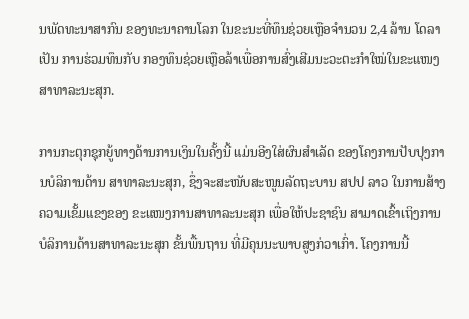ນພັດທະນາສາກົນ ຂອງທະນາຄານໂລກ ໃນຂະນະທີ່ທຶນຊ່ວຍເຫຼືອຈໍານວນ 2,4 ລ້ານ ໂດລາ ເປັນ ການຮ່ວມທຶນກັບ ກອງທຶນຊ່ວຍເຫຼືອລ້າເພື່ອການສົ່ງເສີມນະວະຕະກໍາໃໝ່ໃນຂະແໜງສາທາລະນະສຸກ.

ການກະຕຸກຊຸກຍູ້ທາງດ້ານການເງິນໃນຄັ້ງນີ້ ແມ່ນອີງໃສ່ຜົນສໍາເລັດ ຂອງໂຄງການປັບປຸງການບໍລິການດ້ານ ສາທາລະນະສຸກ, ຊຶ່ງຈະສະໜັບສະໜູນລັດຖະບານ ສປປ ລາວ ໃນການສ້າງຄວາມເຂັ້ມແຂງຂອງ ຂະແໜງການສາທາລະນະສຸກ ເພື່ອໃຫ້ປະຊາຊົນ ສາມາດເຂົ້າເຖິງການບໍລິການດ້ານສາທາລະນະສຸກ ຂັ້ນພື້ນຖານ ທີ່ມີຄຸນນະພາບສູງກ່ວາເກົ່າ. ໂຄງການນີ້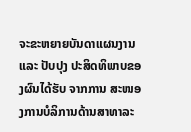ຈະຂະຫຍາຍບັນດາແຜນງານ ແລະ ປັບປຸງ ປະສິດທິພາບຂອງຜົນໄດ້ຮັບ ຈາກການ ສະໜອງການບໍລິການດ້ານສາທາລະ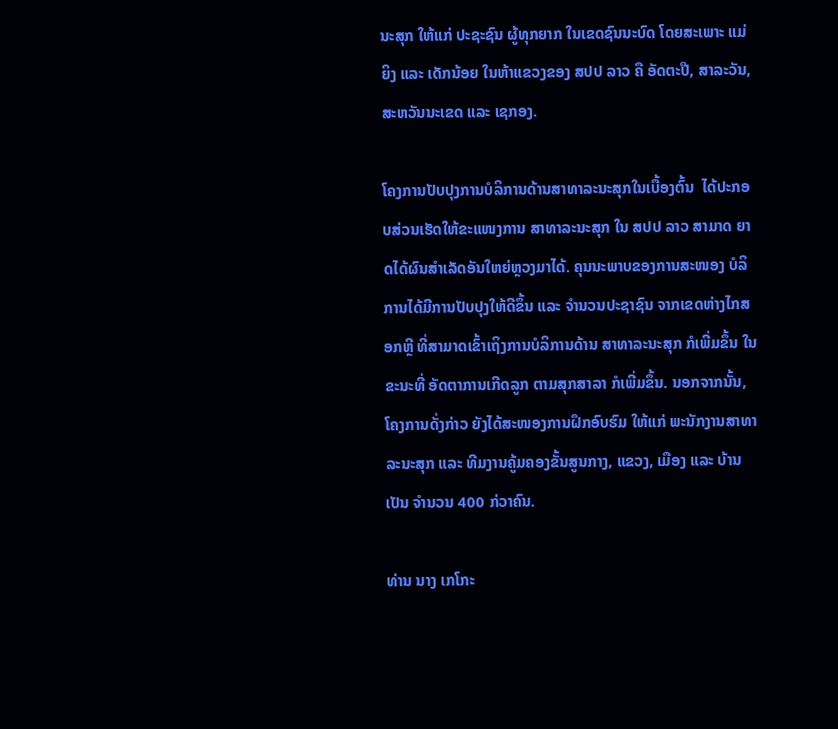ນະສຸກ ໃຫ້ແກ່ ປະຊະຊົນ ຜູ້ທຸກຍາກ ໃນເຂດຊົນນະບົດ ໂດຍສະເພາະ ແມ່ຍິງ ແລະ ເດັກນ້ອຍ ໃນຫ້າແຂວງຂອງ ສປປ ລາວ ຄື ອັດຕະປື, ສາລະວັນ, ສະຫວັນນະເຂດ ແລະ ເຊກອງ.

ໂຄງການປັບປຸງການບໍລິການດ້ານສາທາລະນະສຸກໃນເບື້ອງຕົ້ນ  ໄດ້ປະກອບສ່ວນເຮັດໃຫ້ຂະແໜງການ ສາທາລະນະສຸກ ໃນ ສປປ ລາວ ສາມາດ ຍາດໄດ້ຜົນສໍາເລັດອັນໃຫຍ່ຫຼວງມາໄດ້. ຄຸນນະພາບຂອງການສະໜອງ ບໍລິການໄດ້ມີການປັບປຸງໃຫ້ດີຂຶ້ນ ແລະ ຈໍານວນປະຊາຊົນ ຈາກເຂດຫ່າງໄກສອກຫຼີ ທີ່ສາມາດເຂົ້າເຖິງການບໍລິການດ້ານ ສາທາລະນະສຸກ ກໍເພີ່ມຂຶ້ນ ໃນຂະນະທີ່ ອັດຕາການເກີດລູກ ຕາມສຸກສາລາ ກໍເພີ່ມຂຶ້ນ. ນອກຈາກນັ້ນ, ໂຄງການດັ່ງກ່າວ ຍັງໄດ້ສະໜອງການຝຶກອົບຮົມ ໃຫ້ແກ່ ພະນັກງານສາທາລະນະສຸກ ແລະ ທີມງານຄູ້ມຄອງຂັ້ນສູນກາງ, ແຂວງ, ເມືອງ ແລະ ບ້ານ ເປັນ ຈໍານວນ 400 ກ່ວາຄົນ.

ທ່ານ ນາງ ເກໂກະ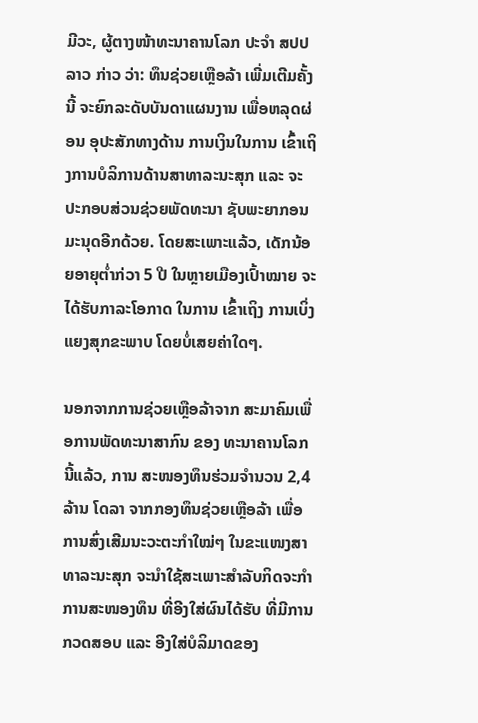ມີວະ, ຜູ້ຕາງໜ້າທະນາຄານໂລກ ປະຈໍາ ສປປ ລາວ ກ່າວ ວ່າ: ທຶນຊ່ວຍເຫຼືອລ້າ ເພີ່ມເຕີມຄັ້ງນີ້ ຈະຍົກລະດັບບັນດາແຜນງານ ເພື່ອຫລຸດຜ່ອນ ອຸປະສັກທາງດ້ານ ການເງິນໃນການ ເຂົ້າເຖິງການບໍລິການດ້ານສາທາລະນະສຸກ ແລະ ຈະ ປະກອບສ່ວນຊ່ວຍພັດທະນາ ຊັບພະຍາກອນມະນຸດອີກດ້ວຍ. ໂດຍສະເພາະແລ້ວ, ເດັກນ້ອຍອາຍຸຕໍ່າກ່ວາ 5 ປີ ໃນຫຼາຍເມືອງເປົ້າໝາຍ ຈະໄດ້ຮັບກາລະໂອກາດ ໃນການ ເຂົ້າເຖິງ ການເບິ່ງແຍງສຸກຂະພາບ ໂດຍບໍ່ເສຍຄ່າໃດໆ.

ນອກຈາກການຊ່ວຍເຫຼືອລ້າຈາກ ສະມາຄົມເພື່ອການພັດທະນາສາກົນ ຂອງ ທະນາຄານໂລກ ນີ້ແລ້ວ, ການ ສະໜອງທຶນຮ່ວມຈໍານວນ 2,4 ລ້ານ ໂດລາ ຈາກກອງທຶນຊ່ວຍເຫຼືອລ້າ ເພື່ອການສົ່ງເສີມນະວະຕະກໍາໃໝ່ໆ ໃນຂະແໜງສາທາລະນະສຸກ ຈະນໍາໃຊ້ສະເພາະສໍາລັບກິດຈະກໍາ ການສະໜອງທຶນ ທີ່ອີງໃສ່ຜົນໄດ້ຮັບ ທີ່ມີການກວດສອບ ແລະ ອີງໃສ່ບໍລິມາດຂອງ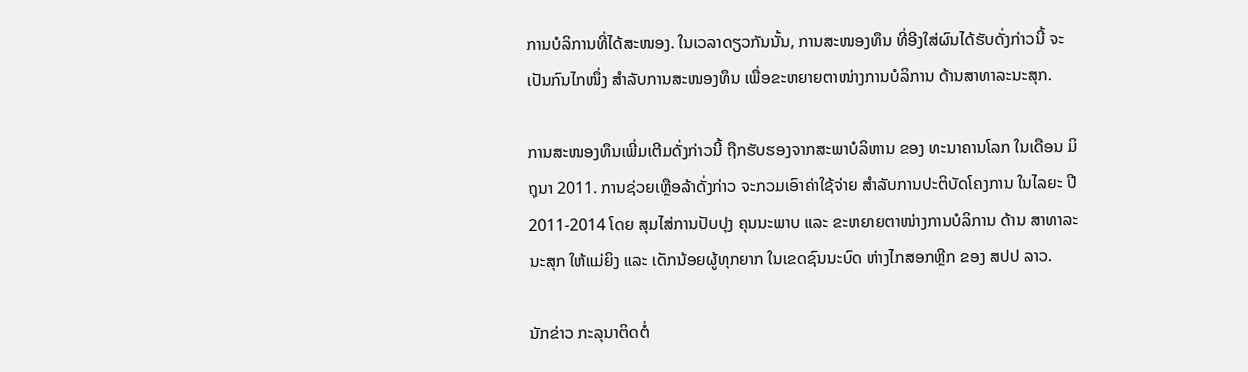ການບໍລິການທີ່ໄດ້ສະໜອງ. ໃນເວລາດຽວກັນນັ້ນ, ການສະໜອງທຶນ ທີ່ອີງໃສ່ຜົນໄດ້ຮັບດັ່ງກ່າວນີ້ ຈະເປັນກົນໄກໜຶ່ງ ສໍາລັບການສະໜອງທຶນ ເພື່ອຂະຫຍາຍຕາໜ່າງການບໍລິການ ດ້ານສາທາລະນະສຸກ.

ການສະໜອງທຶນເພີ່ມເຕີມດັ່ງກ່າວນີ້ ຖືກຮັບຮອງຈາກສະພາບໍລິຫານ ຂອງ ທະນາຄານໂລກ ໃນເດືອນ ມິຖຸນາ 2011. ການຊ່ວຍເຫຼືອລ້າດັ່ງກ່າວ ຈະກວມເອົາຄ່າໃຊ້ຈ່າຍ ສໍາລັບການປະຕິບັດໂຄງການ ໃນໄລຍະ ປີ 2011-2014 ໂດຍ ສຸມໄສ່ການປັບປຸງ ຄຸນນະພາບ ແລະ ຂະຫຍາຍຕາໜ່າງການບໍລິການ ດ້ານ ສາທາລະນະສຸກ ໃຫ້ແມ່ຍິງ ແລະ ເດັກນ້ອຍຜູ້ທຸກຍາກ ໃນເຂດຊົນນະບົດ ຫ່າງໄກສອກຫຼີກ ຂອງ ສປປ ລາວ.

ນັກຂ່າວ ກະລຸນາຕິດຕໍ່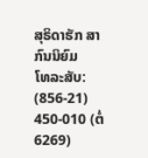ສຸຣິດາຮັກ ສາກົນນິຍົມ
ໂທລະສັບ: (856-21) 450-010 (ຕໍ່ 6269)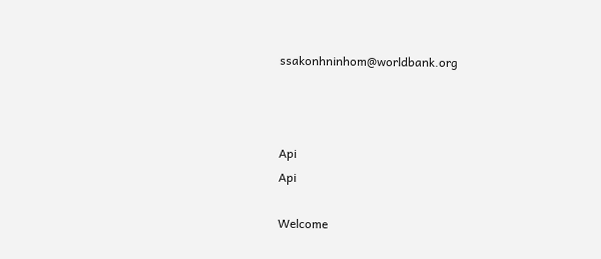ssakonhninhom@worldbank.org



Api
Api

Welcome